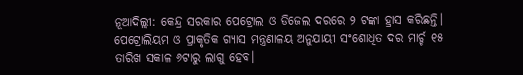ନୂଆଦିଲ୍ଲୀ: କେନ୍ଦ୍ର ସରକାର ପେଟ୍ରୋଲ ଓ ଡିଜେଲ ଦରରେ ୨ ଟଙ୍କା ହ୍ରାସ କରିଛନ୍ତି। ପେଟ୍ରୋଲିୟମ ଓ ପ୍ରାକୃତିକ ଗ୍ୟାସ ମନ୍ତ୍ରଣାଳୟ ଅନୁଯାୟୀ ସଂଶୋଧିତ ଦର ମାର୍ଚ୍ଚ ୧୫ ତାରିଖ ସକାଳ ୬ଟାରୁ ଲାଗୁ ହେବ।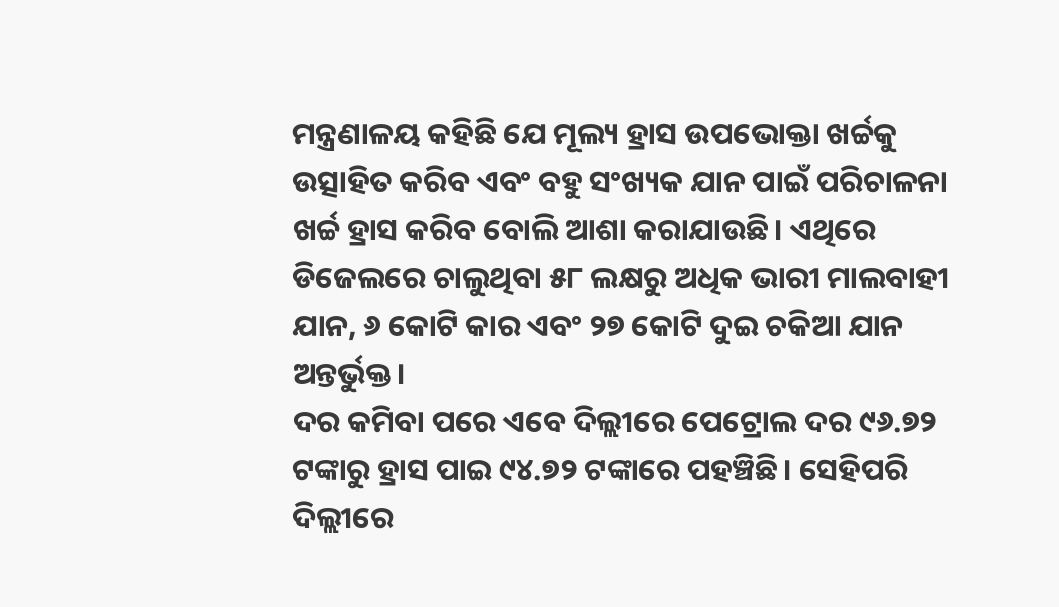ମନ୍ତ୍ରଣାଳୟ କହିଛି ଯେ ମୂଲ୍ୟ ହ୍ରାସ ଉପଭୋକ୍ତା ଖର୍ଚ୍ଚକୁ ଉତ୍ସାହିତ କରିବ ଏବଂ ବହୁ ସଂଖ୍ୟକ ଯାନ ପାଇଁ ପରିଚାଳନା ଖର୍ଚ୍ଚ ହ୍ରାସ କରିବ ବୋଲି ଆଶା କରାଯାଉଛି। ଏଥିରେ ଡିଜେଲରେ ଚାଲୁଥିବା ୫୮ ଲକ୍ଷରୁ ଅଧିକ ଭାରୀ ମାଲବାହୀ ଯାନ, ୬ କୋଟି କାର ଏବଂ ୨୭ କୋଟି ଦୁଇ ଚକିଆ ଯାନ ଅନ୍ତର୍ଭୁକ୍ତ।
ଦର କମିବା ପରେ ଏବେ ଦିଲ୍ଲୀରେ ପେଟ୍ରୋଲ ଦର ୯୬.୭୨ ଟଙ୍କାରୁ ହ୍ରାସ ପାଇ ୯୪.୭୨ ଟଙ୍କାରେ ପହଞ୍ଚିଛି। ସେହିପରି ଦିଲ୍ଲୀରେ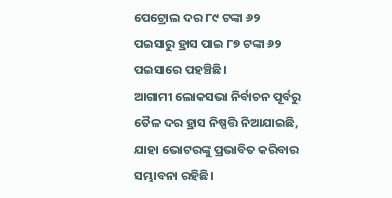ପେଟ୍ରୋଲ ଦର ୮୯ ଟଙ୍କା ୬୨ ପଇସାରୁ ହ୍ରାସ ପାଇ ୮୭ ଟଙ୍କା ୬୨ ପଇସାରେ ପହଞ୍ଚିଛି।
ଆଗାମୀ ଲୋକସଭା ନିର୍ବାଚନ ପୂର୍ବରୁ ତୈଳ ଦର ହ୍ରାସ ନିଷ୍ପତ୍ତି ନିଆଯାଇଛି, ଯାହା ଭୋଟରଙ୍କୁ ପ୍ରଭାବିତ କରିବାର ସମ୍ଭାବନା ରହିଛି।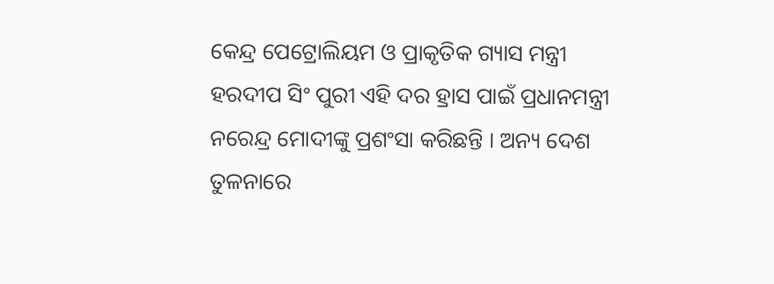କେନ୍ଦ୍ର ପେଟ୍ରୋଲିୟମ ଓ ପ୍ରାକୃତିକ ଗ୍ୟାସ ମନ୍ତ୍ରୀ ହରଦୀପ ସିଂ ପୁରୀ ଏହି ଦର ହ୍ରାସ ପାଇଁ ପ୍ରଧାନମନ୍ତ୍ରୀ ନରେନ୍ଦ୍ର ମୋଦୀଙ୍କୁ ପ୍ରଶଂସା କରିଛନ୍ତି । ଅନ୍ୟ ଦେଶ ତୁଳନାରେ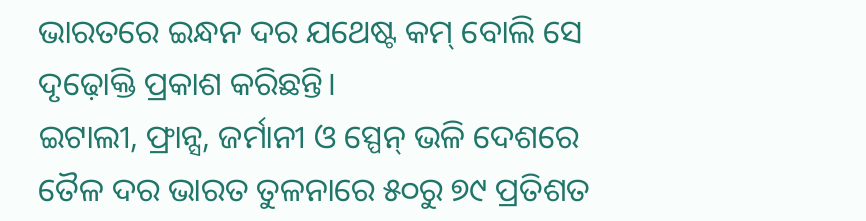ଭାରତରେ ଇନ୍ଧନ ଦର ଯଥେଷ୍ଟ କମ୍ ବୋଲି ସେ ଦୃଢ଼ୋକ୍ତି ପ୍ରକାଶ କରିଛନ୍ତି।
ଇଟାଲୀ, ଫ୍ରାନ୍ସ, ଜର୍ମାନୀ ଓ ସ୍ପେନ୍ ଭଳି ଦେଶରେ ତୈଳ ଦର ଭାରତ ତୁଳନାରେ ୫୦ରୁ ୭୯ ପ୍ରତିଶତ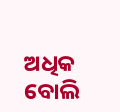ଅଧିକ ବୋଲି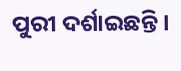ପୁରୀ ଦର୍ଶାଇଛନ୍ତି।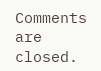Comments are closed.